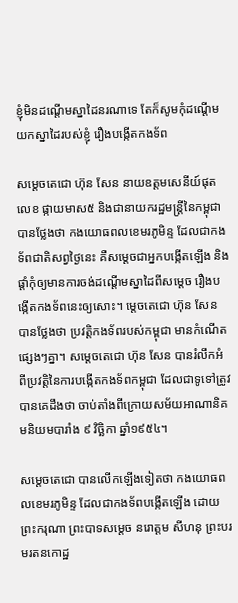ខ្ញុំមិនដណ្តើមស្នាដៃនរណាទេ តែក៏សូមកុំដណ្តើមយកស្នាដៃរបស់ខ្ញុំ រឿងបង្កើតកងទ័ព

សម្តេចតេជោ ហ៊ុន សែន នាយឧត្តមសេនីយ៍ផុតលេខ ផ្កាយមាស៥ និងជានាយករដ្ឋមន្ត្រីនៃកម្ពុជា បានថ្លែងថា កងយោធពលខេមរភូមិន្ទ ដែលជាកងទ័ពជាតិសព្វថ្ងៃនេះ គឺសម្តេចជាអ្នកបង្កើតឡើង និងផ្តាំកុំឲ្យមានការចង់ដណ្តើមស្នាដៃពីសម្តេច រឿងបង្កើតកងទ័ពនេះឲ្យសោះ។ ម្តេចតេជោ ហ៊ុន សែន បានថ្លែងថា ប្រវត្តិកងទ័ពរបស់កម្ពុជា មានកំណើតផ្សេងៗគ្នា។ សម្តេចតេជោ ហ៊ុន សែន បានរំលឹកអំពីប្រវត្តិនៃការបង្កើតកងទ័ពកម្ពុជា ដែលជាទូទៅត្រូវបានគេដឹងថា ចាប់តាំងពីក្រោយសម័យអាណានិគមនិយមបារាំង ៩ វិច្ឆិកា ឆ្នាំ១៩៥៤។

សម្តេចតេជោ បានលើកឡើងទៀតថា កងយោធពលខេមរភូមិន្ទ ដែលជាកងទ័ពបង្កើតឡើង ដោយព្រះករុណា ព្រះបាទសម្តេច នរោត្តម សីហនុ ព្រះបរមរតនកោដ្ឋ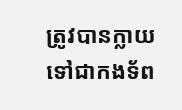ត្រូវបានក្លាយទៅជាកងទ័ព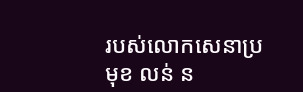របស់លោកសេនាប្រមុខ លន់ ន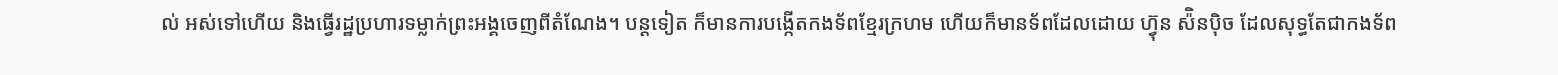ល់ អស់ទៅហើយ និងធ្វើរដ្ឋប្រហារទម្លាក់ព្រះអង្គចេញពីតំណែង។ បន្តទៀត ក៏មានការបង្កើតកងទ័ពខ្មែរក្រហម ហើយក៏មានទ័ពដែលដោយ ហ្វ៊ុន ស៉ិនប៉ិច ដែលសុទ្ធតែជាកងទ័ព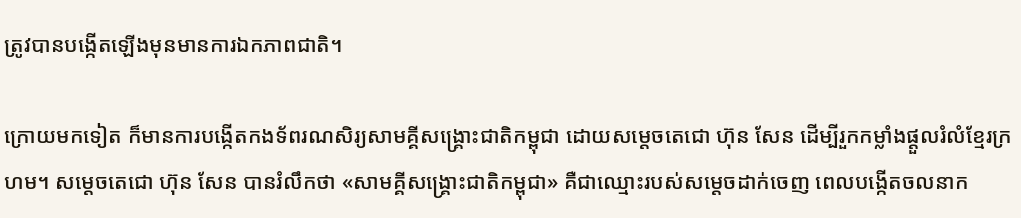ត្រូវបានបង្កើតឡើងមុនមានការឯកភាពជាតិ។

ក្រោយមកទៀត ក៏មានការបង្កើតកងទ័ពរណសិរ្យសាមគ្គីសង្គ្រោះជាតិកម្ពុជា ដោយសម្តេចតេជោ ហ៊ុន សែន ដើម្បីរួកកម្លាំងផ្តួលរំលំខ្មែរក្រហម។ សម្តេចតេជោ ហ៊ុន សែន បានរំលឹកថា «សាមគ្គីសង្គ្រោះជាតិកម្ពុជា» គឺជាឈ្មោះរបស់សម្តេចដាក់ចេញ ពេលបង្កើតចលនាក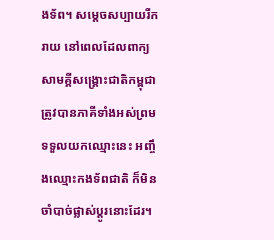ងទ័ព។ សម្តេចសប្បាយរីករាយ នៅពេលដែលពាក្យ សាមគ្គីសង្គ្រោះជាតិកម្ពុជា ត្រូវបានភាគីទាំងអស់ព្រមទទួលយកឈ្មោះនេះ អញ្ចឹងឈ្មោះកងទ័ពជាតិ ក៏មិនចាំបាច់ផ្លាស់ប្តូរនោះដែរ។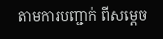តាមការបញ្ជាក់ ពីសម្តេច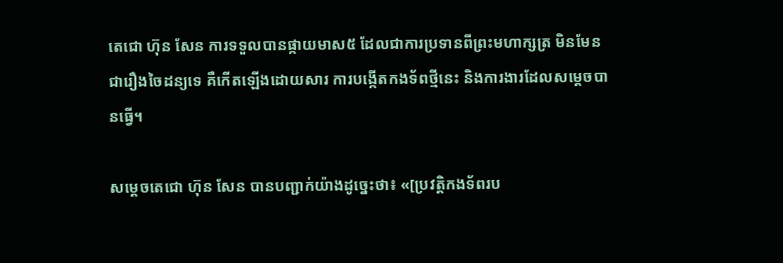តេជោ ហ៊ុន សែន ការទទួលបានផ្កាយមាស៥ ដែលជាការប្រទានពីព្រះមហាក្សត្រ មិនមែនជារឿងចៃដន្យទេ គឺកើតឡើងដោយសារ ការបង្កើតកងទ័ពថ្មីនេះ និងការងារដែលសម្តេចបានធ្វើ។

សម្តេចតេជោ ហ៊ុន សែន បានបញ្ជាក់យ៉ាងដូច្នេះថា៖ «[ប្រវត្តិកងទ័ពរប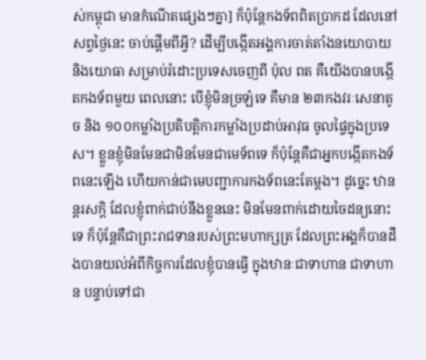ស់កម្ពុជា មានកំណើតផ្សេងៗគ្នា] ក៏ប៉ុន្តែកងទ័ពពិតប្រាកដ ដែលនៅសព្វថ្ងៃនេះ ចាប់ផ្តើមពីអ្វី? ដើម្បីបង្កើតអង្គការចាត់តាំងនយោបាយ និងយោធា សម្រាប់រំដោះប្រទេសចេញពី ប៉ុល ពត គឺយើងបានបង្កើតកងទ័ពមួយ ពេលនោះ បើខ្ញុំមិនច្រឡំទេ គឺមាន ២៣កងវរៈសេនាតូច និង ១០០កម្លាំងប្រតិបត្តិការកម្លាំងប្រដាប់អាវុធ ចូលផ្ទៃក្នុងប្រទេស។ ខ្លួនខ្ញុំមិនមែនជាមិនមែនជាមេទ័ពទេ ក៏ប៉ុន្តែគឺជាអ្នកបង្កើតកងទ័ពនេះឡើង ហើយកាន់ជាមេបញ្ជាការកងទ័ពនេះតែម្តង។ ដូច្នេះ ឋានន្តរសក្តិ ដែលខ្ញុំពាក់ជាប់នឹងខ្លួននេះ មិនមែនពាក់ដោយចៃដន្យនោះទេ ក៏ប៉ុន្តែគឺជាព្រះរាជទានរបស់ព្រះមហាក្សត្រ ដែលព្រះអង្គក៏បានដឹងបានយល់អំពីកិច្ចការដែលខ្ញុំបានធ្វើ ក្នុងឋានៈជាទាហាន ជាទាហាន បន្ទាប់ទៅជា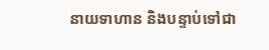នាយទាហាន និងបន្ទាប់ទៅជា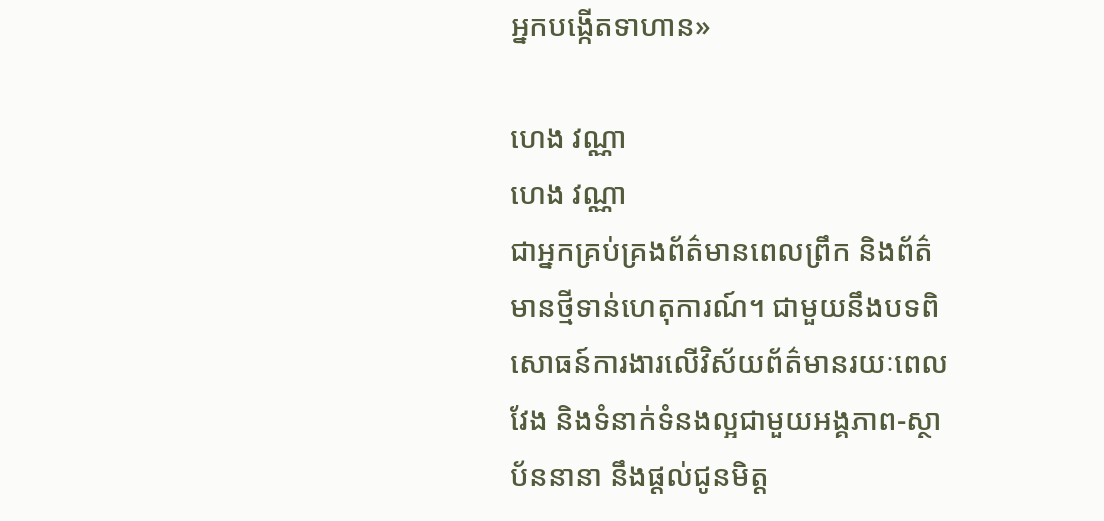អ្នកបង្កើតទាហាន»

ហេង វណ្ណា
ហេង វណ្ណា
ជាអ្នកគ្រប់គ្រងព័ត៌មានពេលព្រឹក និងព័ត៌មានថ្មីទាន់ហេតុការណ៍។ ជាមួយនឹងបទពិសោធន៍ការងារលើវិស័យព័ត៌មានរយៈពេលវែង និងទំនាក់ទំនងល្អជាមួយអង្គភាព-ស្ថាប័ននានា នឹងផ្ដល់ជូនមិត្ត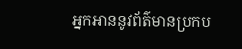អ្នកអាននូវព័ត៌មានប្រកប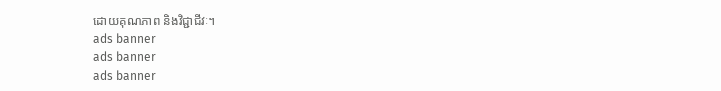ដោយគុណភាព និងវិជ្ជាជីវៈ។
ads banner
ads banner
ads banner